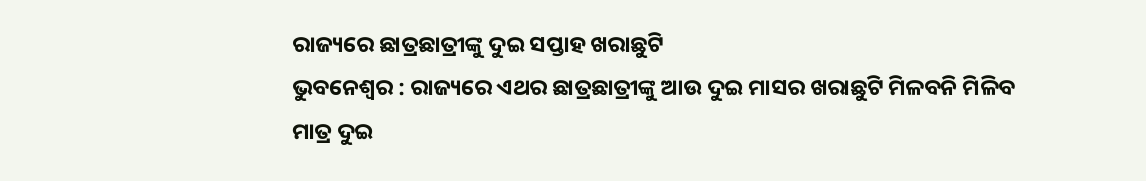ରାଜ୍ୟରେ ଛାତ୍ରଛାତ୍ରୀଙ୍କୁ ଦୁଇ ସପ୍ତାହ ଖରାଛୁଟି
ଭୁବନେଶ୍ୱର : ରାଜ୍ୟରେ ଏଥର ଛାତ୍ରଛାତ୍ରୀଙ୍କୁ ଆଉ ଦୁଇ ମାସର ଖରାଛୁଟି ମିଳବନି ମିଳିବ ମାତ୍ର ଦୁଇ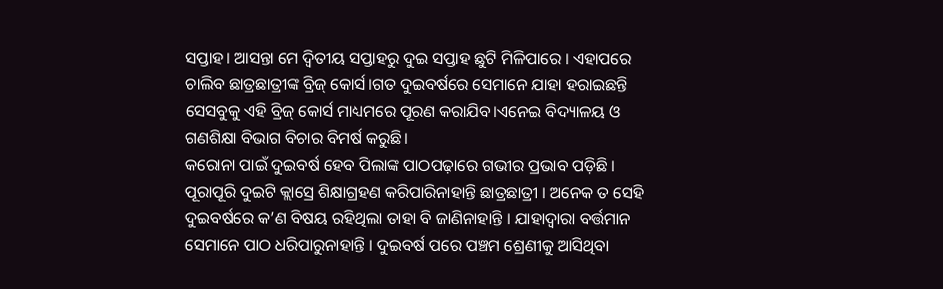ସପ୍ତାହ। ଆସନ୍ତା ମେ ଦ୍ୱିତୀୟ ସପ୍ତାହରୁ ଦୁଇ ସପ୍ତାହ ଛୁଟି ମିଳିପାରେ । ଏହାପରେ ଚାଲିବ ଛାତ୍ରଛାତ୍ରୀଙ୍କ ବ୍ରିଜ୍ କୋର୍ସ।ଗତ ଦୁଇବର୍ଷରେ ସେମାନେ ଯାହା ହରାଇଛନ୍ତି ସେସବୁକୁ ଏହି ବ୍ରିଜ୍ କୋର୍ସ ମାଧ୍ୟମରେ ପୂରଣ କରାଯିବ।ଏନେଇ ବିଦ୍ୟାଳୟ ଓ ଗଣଶିକ୍ଷା ବିଭାଗ ବିଚାର ବିମର୍ଷ କରୁଛି।
କରୋନା ପାଇଁ ଦୁଇବର୍ଷ ହେବ ପିଲାଙ୍କ ପାଠପଢ଼ାରେ ଗଭୀର ପ୍ରଭାବ ପଡ଼ିଛି । ପୂରାପୂରି ଦୁଇଟି କ୍ଲାସ୍ରେ ଶିକ୍ଷାଗ୍ରହଣ କରିପାରିନାହାନ୍ତି ଛାତ୍ରଛାତ୍ରୀ । ଅନେକ ତ ସେହି ଦୁଇବର୍ଷରେ କ’ଣ ବିଷୟ ରହିଥିଲା ତାହା ବି ଜାଣିନାହାନ୍ତି । ଯାହାଦ୍ୱାରା ବର୍ତ୍ତମାନ ସେମାନେ ପାଠ ଧରିପାରୁନାହାନ୍ତି । ଦୁଇବର୍ଷ ପରେ ପଞ୍ଚମ ଶ୍ରେଣୀକୁ ଆସିଥିବା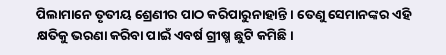ପିଲାମାନେ ତୃତୀୟ ଶ୍ରେଣୀର ପାଠ କରିପାରୁନାହାନ୍ତି । ତେଣୁ ସେମାନଙ୍କର ଏହି କ୍ଷତିକୁ ଭରଣା କରିବା ପାଇଁ ଏବର୍ଷ ଗ୍ରୀଷ୍ମ ଛୁଟି କମିଛି।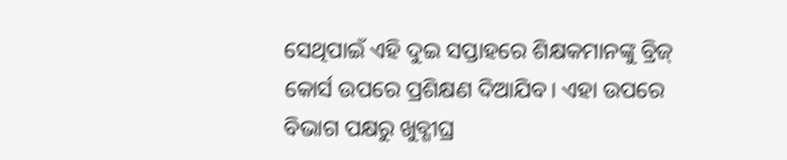ସେଥିପାଇଁ ଏହି ଦୁଇ ସପ୍ତାହରେ ଶିକ୍ଷକମାନଙ୍କୁ ବ୍ରିଜ୍ କୋର୍ସ ଉପରେ ପ୍ରଶିକ୍ଷଣ ଦିଆଯିବ। ଏହା ଉପରେ ବିଭାଗ ପକ୍ଷରୁ ଖୁବ୍ଶୀଘ୍ର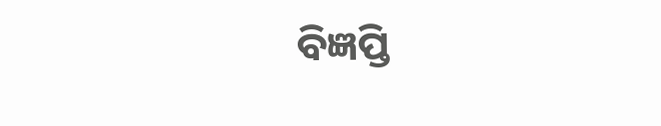ବିଜ୍ଞପ୍ତି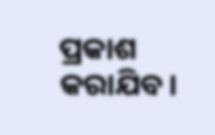ପ୍ରକାଶ କରାଯିବ।